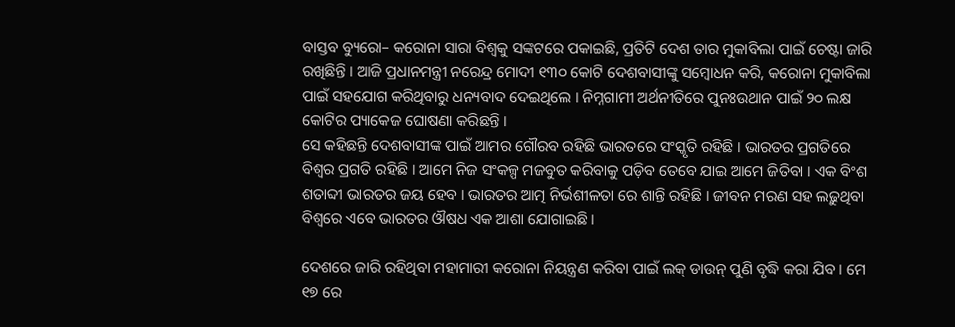ବାସ୍ତବ ବ୍ୟୁରୋ– କରୋନା ସାରା ବିଶ୍ବକୁ ସଙ୍କଟରେ ପକାଇଛି, ପ୍ରତିଟି ଦେଶ ତାର ମୁକାବିଲା ପାଇଁ ଚେଷ୍ଟା ଜାରି ରଖିଛିନ୍ତି । ଆଜି ପ୍ରଧାନମନ୍ତ୍ରୀ ନରେନ୍ଦ୍ର ମୋଦୀ ୧୩୦ କୋଟି ଦେଶବାସୀଙ୍କୁ ସମ୍ବୋଧନ କରି, କରୋନା ମୁକାବିଲା ପାଇଁ ସହଯୋଗ କରିଥିବାରୁ ଧନ୍ୟବାଦ ଦେଇଥିଲେ । ନିମ୍ନଗାମୀ ଅର୍ଥନୀତିରେ ପୁନଃଉଥାନ ପାଇଁ ୨୦ ଲକ୍ଷ କୋଟିର ପ୍ୟାକେଜ ଘୋଷଣା କରିଛନ୍ତି ।
ସେ କହିଛନ୍ତି ଦେଶବାସୀଙ୍କ ପାଇଁ ଆମର ଗୌରବ ରହିଛି ଭାରତରେ ସଂସ୍କୃତି ରହିଛି । ଭାରତର ପ୍ରଗତିରେ ବିଶ୍ୱର ପ୍ରଗତି ରହିଛି । ଆମେ ନିଜ ସଂକଳ୍ପ ମଜବୁତ କରିବାକୁ ପଡ଼ିବ ତେବେ ଯାଇ ଆମେ ଜିତିବା । ଏକ ବିଂଶ ଶତାବ୍ଦୀ ଭାରତର ଜୟ ହେବ । ଭାରତର ଆତ୍ମ ନିର୍ଭଶୀଳତା ରେ ଶାନ୍ତି ରହିଛି । ଜୀବନ ମରଣ ସହ ଲଢ଼ୁଥିବା ବିଶ୍ବରେ ଏବେ ଭାରତର ଔଷଧ ଏକ ଆଶା ଯୋଗାଇଛି ।

ଦେଶରେ ଜାରି ରହିଥିବା ମହାମାରୀ କରୋନା ନିୟନ୍ତ୍ରଣ କରିବା ପାଇଁ ଲକ୍ ଡାଉନ୍ ପୁଣି ବୃଦ୍ଧି କରା ଯିବ । ମେ ୧୭ ରେ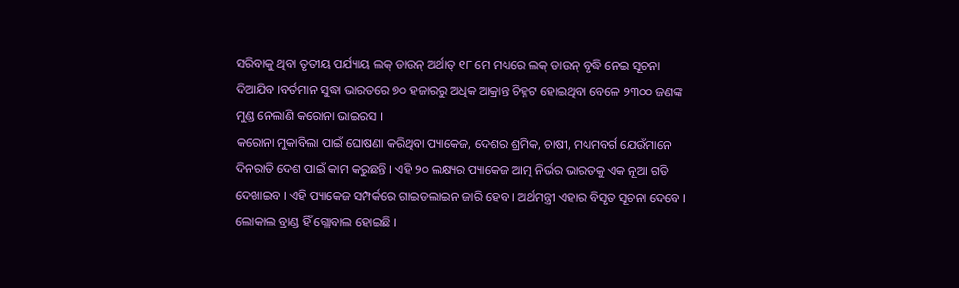ସରିବାକୁ ଥିବା ତୃତୀୟ ପର୍ଯ୍ୟାୟ ଲକ୍ ଡାଉନ୍ ଅର୍ଥାତ୍ ୧୮ ମେ ମଧ୍ୟରେ ଲକ୍ ଡାଉନ୍ ବୃଦ୍ଧି ନେଇ ସୂଚନା ଦିଆଯିବ ।ବର୍ତମାନ ସୁଦ୍ଧା ଭାରତରେ ୭୦ ହଜାରରୁ ଅଧିକ ଆକ୍ରାନ୍ତ ଚିହ୍ନଟ ହୋଇଥିବା ବେଳେ ୨୩୦୦ ଜଣଙ୍କ ମୁଣ୍ଡ ନେଲାଣି କରୋନା ଭାଇରସ ।
କରୋନା ମୁକାବିଲା ପାଇଁ ଘୋଷଣା କରିଥିବା ପ୍ୟାକେଜ, ଦେଶର ଶ୍ରମିକ, ଚାଷୀ, ମଧ୍ୟମବର୍ଗ ଯେଉଁମାନେ ଦିନରାତି ଦେଶ ପାଇଁ କାମ କରୁଛନ୍ତି । ଏହି ୨୦ ଲକ୍ଷ୍ୟର ପ୍ୟାକେଜ ଆତ୍ମ ନିର୍ଭର ଭାରତକୁ ଏକ ନୂଆ ଗତି ଦେଖାଇବ । ଏହି ପ୍ୟାକେଜ ସମ୍ପର୍କରେ ଗାଇଡଲାଇନ ଜାରି ହେବ । ଅର୍ଥମନ୍ତ୍ରୀ ଏହାର ବିସୃତ ସୂଚନା ଦେବେ । ଲୋକାଲ ବ୍ରାଣ୍ଡ ହିଁ ଗ୍ଲୋବାଲ ହୋଇଛି ।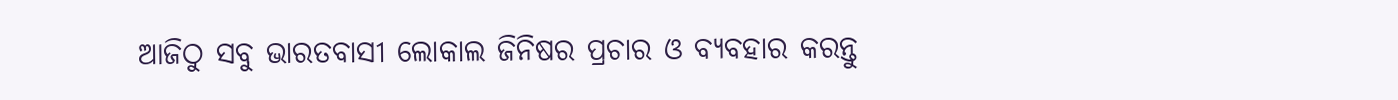ଆଜିଠୁ ସବୁ ଭାରତବାସୀ ଲୋକାଲ ଜିନିଷର ପ୍ରଚାର ଓ ବ୍ୟବହାର କରନ୍ତୁ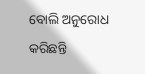ବୋଲି ଅନୁରୋଧ କରିଛନ୍ତି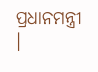ପ୍ରଧାନମନ୍ତ୍ରୀ ।